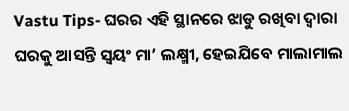Vastu Tips- ଘରର ଏହି ସ୍ଥାନରେ ଝାଡୁ ରଖିବା ଦ୍ଵାରା ଘରକୁ ଆସନ୍ତି ସ୍ଵୟଂ ମା’ ଲକ୍ଷ୍ମୀ, ହେଇଯିବେ ମାଲାମାଲ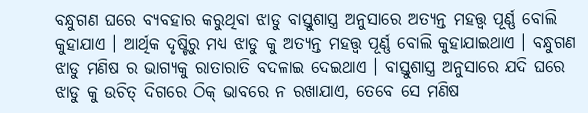ବନ୍ଧୁଗଣ ଘରେ ବ୍ୟବହାର କରୁଥିବା ଝାଡୁ ବାସ୍ତୁଶାସ୍ତ୍ର ଅନୁସାରେ ଅତ୍ୟନ୍ତ ମହତ୍ତ୍ଵ ପୂର୍ଣ୍ଣ ବୋଲି କୁହାଯାଏ । ଆର୍ଥିକ ଦୃଷ୍ଟିରୁ ମଧ୍ୟ ଝାଡୁ କୁ ଅତ୍ୟନ୍ତ ମହତ୍ତ୍ଵ ପୂର୍ଣ୍ଣ ବୋଲି କୁହାଯାଇଥାଏ । ବନ୍ଧୁଗଣ ଝାଡୁ ମଣିଷ ର ଭାଗ୍ୟକୁ ରାତାରାତି ବଦଳାଇ ଦେଇଥାଏ । ବାସ୍ତୁଶାସ୍ତ୍ର ଅନୁସାରେ ଯଦି ଘରେ ଝାଡୁ କୁ ଉଚିତ୍ ଦିଗରେ ଠିକ୍ ଭାବରେ ନ ରଖାଯାଏ, ତେବେ ସେ ମଣିଷ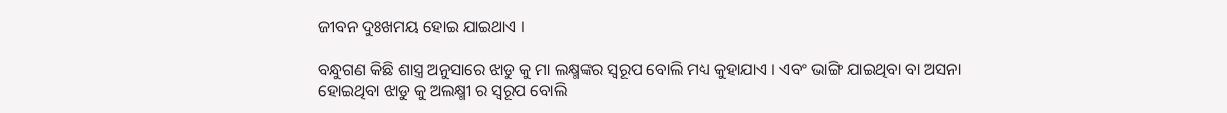ଜୀବନ ଦୁଃଖମୟ ହୋଇ ଯାଇଥାଏ ।

ବନ୍ଧୁଗଣ କିଛି ଶାସ୍ତ୍ର ଅନୁସାରେ ଝାଡୁ କୁ ମା ଲକ୍ଷ୍ମଙ୍କର ସ୍ୱରୂପ ବୋଲି ମଧ୍ୟ କୁହାଯାଏ । ଏବଂ ଭାଙ୍ଗି ଯାଇଥିବା ବା ଅସନା ହୋଇଥିବା ଝାଡୁ କୁ ଅଲକ୍ଷ୍ମୀ ର ସ୍ୱରୂପ ବୋଲି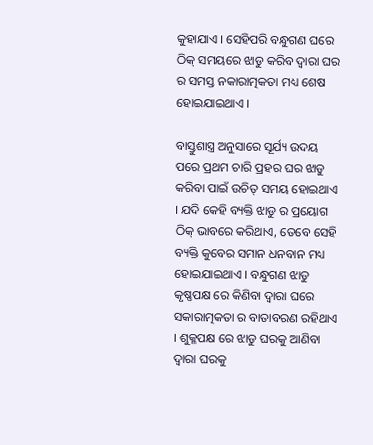କୁହାଯାଏ । ସେହିପରି ବନ୍ଧୁଗଣ ଘରେ ଠିକ୍ ସମୟରେ ଝାଡୁ କରିବ ଦ୍ଵାରା ଘର ର ସମସ୍ତ ନକାରାତ୍ମକତା ମଧ୍ୟ ଶେଷ ହୋଇଯାଇଥାଏ ।

ବାସ୍ତୁଶାସ୍ତ୍ର ଅନୁସାରେ ସୂର୍ଯ୍ୟ ଉଦୟ ପରେ ପ୍ରଥମ ଚାରି ପ୍ରହର ଘର ଝାଡୁ କରିବା ପାଇଁ ଉଚିତ୍ ସମୟ ହୋଇଥାଏ । ଯଦି କେହି ବ୍ୟକ୍ତି ଝାଡୁ ର ପ୍ରୟୋଗ ଠିକ୍ ଭାବରେ କରିଥାଏ, ତେବେ ସେହି ବ୍ୟକ୍ତି କୁବେର ସମାନ ଧନବାନ ମଧ୍ୟ ହୋଇଯାଇଥାଏ । ବନ୍ଧୁଗଣ ଝାଡୁ କୃଷ୍ଣପକ୍ଷ ରେ କିଣିବା ଦ୍ଵାରା ଘରେ ସକାରାତ୍ମକତା ର ବାତାବରଣ ରହିଥାଏ । ଶୁକ୍ଳପକ୍ଷ ରେ ଝାଡୁ ଘରକୁ ଆଣିବା ଦ୍ଵାରା ଘରକୁ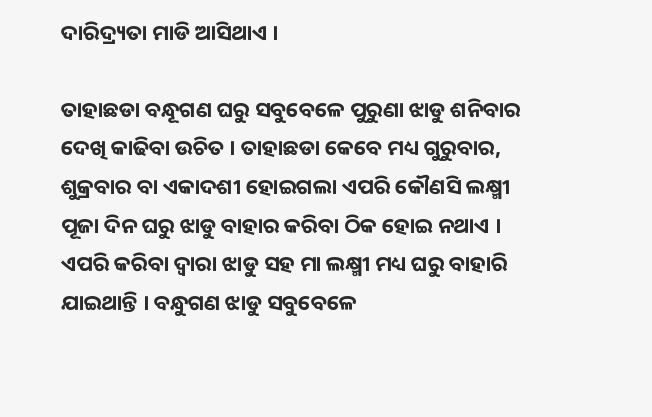ଦାରିଦ୍ର୍ୟତା ମାଡି ଆସିଥାଏ ।

ତାହାଛଡା ବନ୍ଧୂଗଣ ଘରୁ ସବୁବେଳେ ପୁରୁଣା ଝାଡୁ ଶନିବାର ଦେଖି କାଢିବା ଉଚିତ । ତାହାଛଡା କେବେ ମଧ୍ୟ ଗୁରୁବାର, ଶୁକ୍ରବାର ବା ଏକାଦଶୀ ହୋଇଗଲା ଏପରି କୌଣସି ଲକ୍ଷ୍ମୀ ପୂଜା ଦିନ ଘରୁ ଝାଡୁ ବାହାର କରିବା ଠିକ ହୋଇ ନଥାଏ । ଏପରି କରିବା ଦ୍ଵାରା ଝାଡୁ ସହ ମା ଲକ୍ଷ୍ମୀ ମଧ୍ୟ ଘରୁ ବାହାରି ଯାଇଥାନ୍ତି । ବନ୍ଧୁଗଣ ଝାଡୁ ସବୁବେଳେ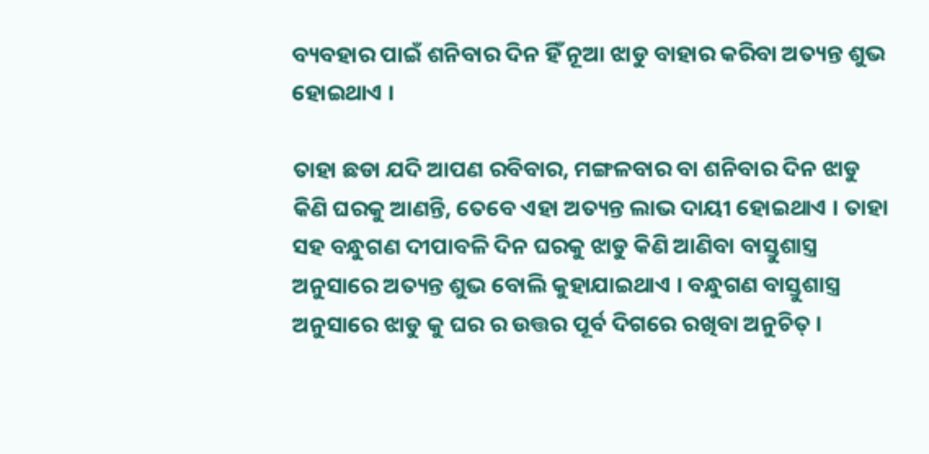ବ୍ୟବହାର ପାଇଁ ଶନିବାର ଦିନ ହିଁ ନୂଆ ଝାଡୁ ବାହାର କରିବା ଅତ୍ୟନ୍ତ ଶୁଭ ହୋଇଥାଏ ।

ତାହା ଛଡା ଯଦି ଆପଣ ରବିବାର, ମଙ୍ଗଳବାର ବା ଶନିବାର ଦିନ ଝାଡୁ କିଣି ଘରକୁ ଆଣନ୍ତି, ତେବେ ଏହା ଅତ୍ୟନ୍ତ ଲାଭ ଦାୟୀ ହୋଇଥାଏ । ତାହା ସହ ବନ୍ଧୁଗଣ ଦୀପାବଳି ଦିନ ଘରକୁ ଝାଡୁ କିଣି ଆଣିବା ବାସ୍ତୁଶାସ୍ତ୍ର ଅନୁସାରେ ଅତ୍ୟନ୍ତ ଶୁଭ ବୋଲି କୁହାଯାଇଥାଏ । ବନ୍ଧୁଗଣ ବାସ୍ତୁଶାସ୍ତ୍ର ଅନୁସାରେ ଝାଡୁ କୁ ଘର ର ଉତ୍ତର ପୂର୍ବ ଦିଗରେ ରଖିବା ଅନୁଚିତ୍ ।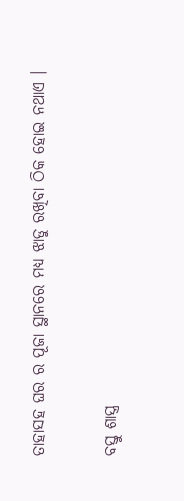ତାହାସହ ଘର ର ପୂଜା ସ୍ଥାନରେ ମଧ୍ୟ ଝାଡୁ ରଖିବା ଠିକ ହୋଇ ନଥାଏ ।

ବସ୍ତୁ ଶାସ୍ତ୍ର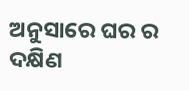ଅନୁସାରେ ଘର ର ଦକ୍ଷିଣ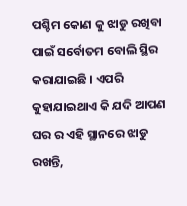ପଶ୍ଚିମ କୋଣ କୁ ଝାଡୁ ରଖିବା ପାଇଁ ସର୍ବୋତମ ବୋଲି ସ୍ଥିର କରାଯାଇଛି । ଏପରି କୁହାଯାଇଥାଏ କି ଯଦି ଆପଣ ଘର ର ଏହି ସ୍ଥାନରେ ଝାଡୁ ରଖନ୍ତି,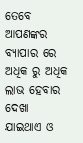ତେବେ ଆପଣଙ୍କର ବ୍ୟାପାର ରେ ଅଧିକ ରୁ ଅଧିକ ଲାଭ ହେବାର ଦେଖା ଯାଇଥାଏ ଓ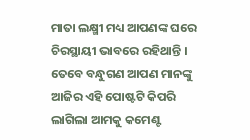ମାତା ଲକ୍ଷ୍ମୀ ମଧ୍ୟ ଆପଣଙ୍କ ଘରେ ଚିରସ୍ଥାୟୀ ଭାବରେ ରହିଥାନ୍ତି । ତେବେ ବନ୍ଧୁଗଣ ଆପଣ ମାନଙ୍କୁ ଆଜିର ଏହି ପୋଷ୍ଟଟି କିପରି ଲାଗିଲା ଆମକୁ କମେଣ୍ଟ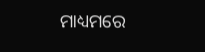ମାଧ୍ୟମରେ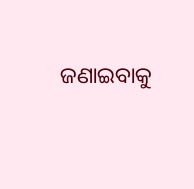ଜଣାଇବାକୁ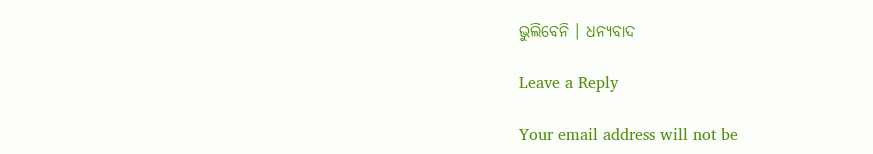ଭୁଲିବେନି । ଧନ୍ୟବାଦ

Leave a Reply

Your email address will not be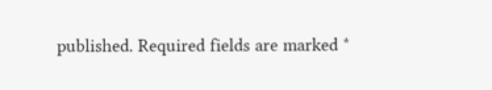published. Required fields are marked *